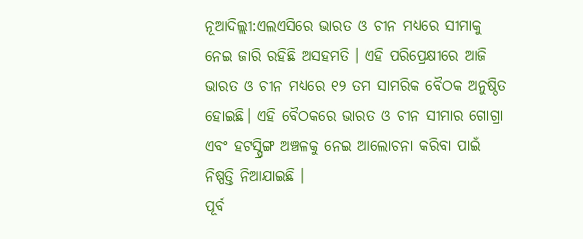ନୂଆଦିଲ୍ଲୀ:ଏଲଏସିରେ ଭାରତ ଓ ଚୀନ ମଧ୍ୟରେ ସୀମାକୁ ନେଇ ଜାରି ରହିଛି ଅସହମତି । ଏହି ପରିପ୍ରେକ୍ଷୀରେ ଆଜି ଭାରତ ଓ ଚୀନ ମଧ୍ୟରେ ୧୨ ତମ ସାମରିକ ବୈଠକ ଅନୁଷ୍ଠିତ ହୋଇଛି। ଏହି ବୈଠକରେ ଭାରତ ଓ ଚୀନ ସୀମାର ଗୋଗ୍ରା ଏବଂ ହଟସ୍ପ୍ରିଙ୍ଗ ଅଞ୍ଚଳକୁ ନେଇ ଆଲୋଚନା କରିବା ପାଇଁ ନିଷ୍ପତ୍ତି ନିଆଯାଇଛି ।
ପୂର୍ବ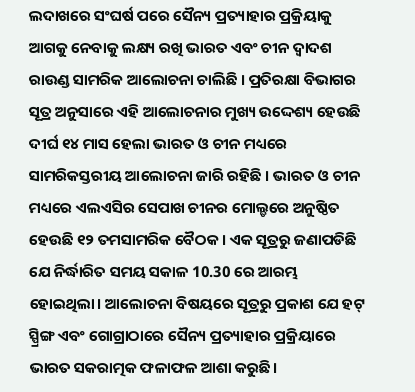ଲଦାଖରେ ସଂଘର୍ଷ ପରେ ସୈନ୍ୟ ପ୍ରତ୍ୟାହାର ପ୍ରକ୍ରିୟାକୁ ଆଗକୁ ନେବାକୁ ଲକ୍ଷ୍ୟ ରଖି ଭାରତ ଏବଂ ଚୀନ ଦ୍ବାଦଶ ରାଉଣ୍ଡ ସାମରିକ ଆଲୋଚନା ଚାଲିଛି । ପ୍ରତିରକ୍ଷା ବିଭାଗର ସୂତ୍ର ଅନୁସାରେ ଏହି ଆଲୋଚନାର ମୁଖ୍ୟ ଉଦ୍ଦେଶ୍ୟ ହେଉଛି ଦୀର୍ଘ ୧୪ ମାସ ହେଲା ଭାରତ ଓ ଚୀନ ମଧ୍ୟରେ ସାମରିକସ୍ତରୀୟ ଆଲୋଚନା ଜାରି ରହିଛି । ଭାରତ ଓ ଚୀନ ମଧ୍ୟରେ ଏଲଏସିର ସେପାଖ ଚୀନର ମୋଲ୍ଡରେ ଅନୁଷ୍ଠିତ ହେଉଛି ୧୨ ତମସାମରିକ ବୈଠକ । ଏକ ସୂତ୍ରରୁ ଜଣାପଡିଛି ଯେ ନିର୍ଦ୍ଧାରିତ ସମୟ ସକାଳ 10.30 ରେ ଆରମ୍ଭ ହୋଇଥିଲା। ଆଲୋଚନା ବିଷୟରେ ସୂତ୍ରରୁ ପ୍ରକାଶ ଯେ ହଟ୍ ସ୍ପ୍ରିଙ୍ଗ ଏବଂ ଗୋଗ୍ରାଠାରେ ସୈନ୍ୟ ପ୍ରତ୍ୟାହାର ପ୍ରକ୍ରିୟାରେ ଭାରତ ସକରାତ୍ମକ ଫଳାଫଳ ଆଶା କରୁଛି।